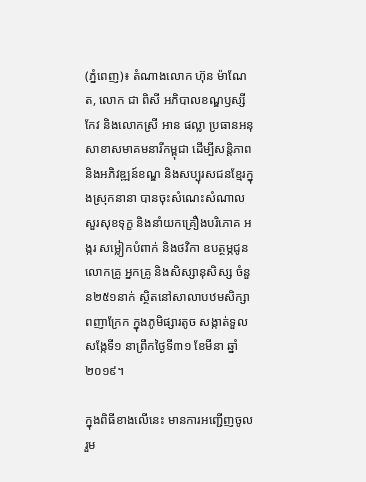(ភ្នំពេញ)៖ តំណាងលោក ហ៊ុន ម៉ាណែត, លោក ជា ពិសី អភិបាលខណ្ឌឫស្សីកែវ និងលោកស្រី អាន ផល្លា ប្រធានអនុសាខាសមាគមនារីកម្ពុជា ដើម្បីសន្តិភាព និងអភិវឌ្ឍន៍ខណ្ឌ និងសប្បុរសជនខ្មែរក្នុងស្រុកនានា បានចុះសំណេះសំណាល សួរសុខទុក្ខ និងនាំយកគ្រឿងបរិភោគ អង្ករ សម្លៀកបំពាក់ និងថវិកា ឧបត្ថម្ភជូនលោកគ្រូ អ្នកគ្រូ និងសិស្សានុសិស្ស ចំនួន២៥១នាក់ ស្ថិតនៅសាលាបឋមសិក្សាពញាក្រែក ក្នុងភូមិផ្សារតូច សង្កាត់ទួលសង្កែទី១ នាព្រឹកថ្ងៃទី៣១ ខែមីនា ឆ្នាំ២០១៩។

ក្នុងពិធីខាងលើនេះ មានការអញ្ជើញចូលរួម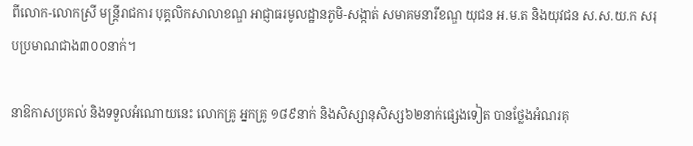ពីលោក-លោកស្រី មន្ត្រីរាជការ បុគ្គលិកសាលាខណ្ឌ អាជ្ញាធរមូលដ្ឋានភូមិ-សង្កាត់ សមាគមនារីខណ្ឌ យុជន អ.ម.ត និងយុវជន ស.ស.យ.ក សរុបប្រមាណជាង៣០០នាក់។

នាឱកាសប្រគល់ និងទទួលអំណោយនេះ លោកគ្រូ អ្នកគ្រូ ១៨៩នាក់ និងសិស្សានុសិស្ស៦២នាក់ផ្សេងទៀត បានថ្លែងអំណរគុ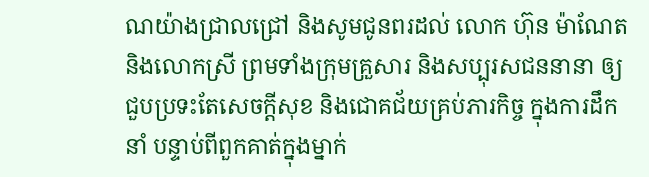ណយ៉ាងជ្រាលជ្រៅ និងសូមជូនពរដល់ លោក ហ៊ុន ម៉ាណែត និងលោកស្រី ព្រមទាំងក្រុមគ្រួសារ និងសប្បុរសជននានា ឲ្យជួបប្រទះតែសេចក្ដីសុខ និងជោគជ័យគ្រប់ភារកិច្ច ក្នុងការដឹកនាំ បន្ទាប់ពីពួកគាត់ក្នុងម្នាក់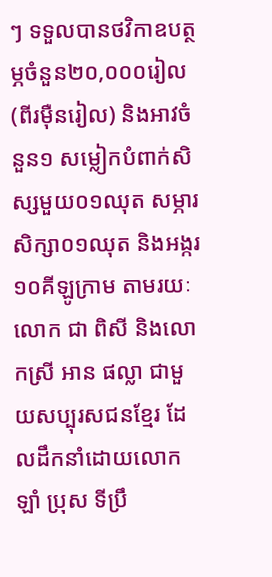ៗ ទទួលបានថវិកាឧបត្ថម្ភចំនួន២០,០០០រៀល (ពីរម៉ឺនរៀល) និងអាវចំនួន១ សម្លៀកបំពាក់សិស្សមួយ០១ឈុត សម្ភារសិក្សា០១ឈុត និងអង្ករ១០គីឡូក្រាម តាមរយៈលោក ជា ពិសី និងលោកស្រី អាន ផល្លា ជាមួយសប្បុរសជនខ្មែរ ដែលដឹកនាំដោយលោក ឡាំ ប្រុស ទីប្រឹ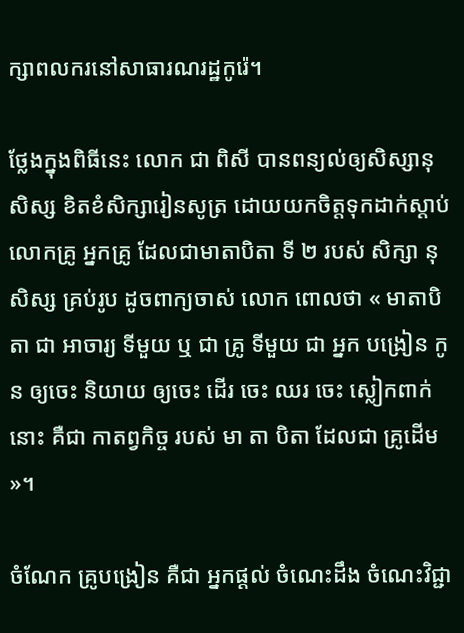ក្សាពលករនៅសាធារណរដ្ឋកូរ៉េ។

ថ្លែងក្នុងពិធីនេះ លោក ជា ពិសី បានពន្យល់ឲ្យសិស្សានុសិស្ស ខិតខំសិក្សារៀនសូត្រ ដោយយកចិត្តទុកដាក់ស្ដាប់លោកគ្រូ អ្នកគ្រូ ដែលជាមាតាបិតា ទី ២ របស់ សិក្សា នុ សិស្ស គ្រប់រូប ដូចពាក្យចាស់ លោក ពោលថា « មាតាបិតា ជា អាចារ្យ ទីមួយ ឬ ជា គ្រូ ទីមួយ ជា អ្នក បង្រៀន កូន ឲ្យចេះ និយាយ ឲ្យចេះ ដើរ ចេះ ឈរ ចេះ ស្លៀកពាក់ នោះ គឺជា កាតព្វកិច្ច របស់ មា តា បិតា ដែលជា គ្រូដើម »។

ចំណែក គ្រូបង្រៀន គឺជា អ្នកផ្ដល់ ចំណេះដឹង ចំណេះវិជ្ជា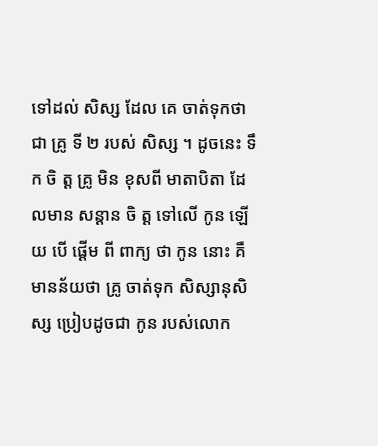ទៅដល់ សិស្ស ដែល គេ ចាត់ទុកថា ជា គ្រូ ទី ២ របស់ សិស្ស ។ ដូចនេះ ទឹក ចិ ត្ដ គ្រូ មិន ខុសពី មាតាបិតា ដែលមាន សន្ដាន ចិ ត្ដ ទៅលើ កូន ឡើយ បើ ផ្ដើម ពី ពាក្យ ថា កូន នោះ គឺ មានន័យថា គ្រូ ចាត់ទុក សិស្សានុសិស្ស ប្រៀបដូចជា កូន របស់លោក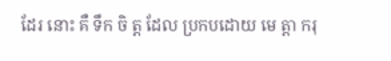ដែរ នោះ គឺ ទឹក ចិ ត្ដ ដែល ប្រកបដោយ មេ ត្ដា ករុ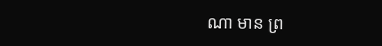ណា មាន ព្រ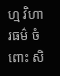ហ្ម វិហារធម៌ ចំពោះ សិ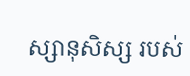ស្សានុសិស្ស របស់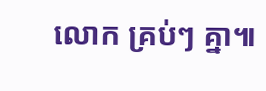លោក គ្រប់ៗ គ្នា៕